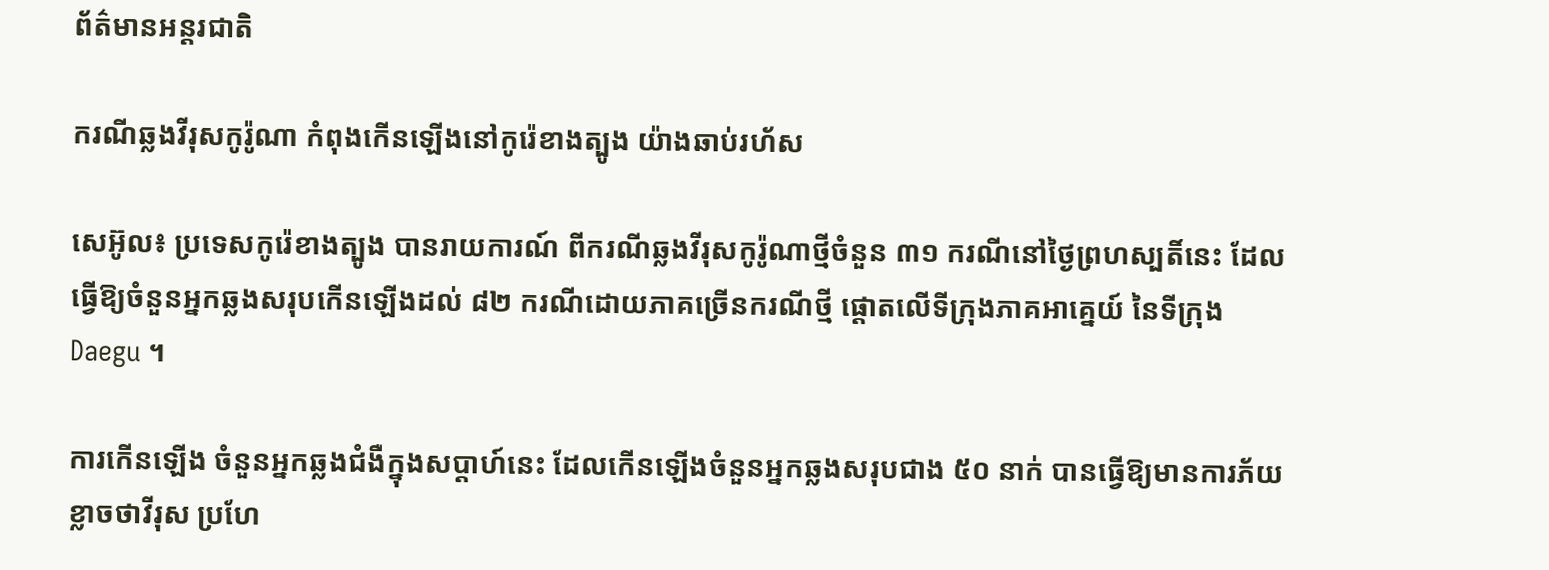ព័ត៌មានអន្តរជាតិ

ករណីឆ្លងវីរុសកូរ៉ូណា កំពុងកើនឡើងនៅកូរ៉េខាងត្បូង យ៉ាងឆាប់រហ័ស

សេអ៊ូល៖ ប្រទេសកូរ៉េខាងត្បូង បានរាយការណ៍ ពីករណីឆ្លងវីរុសកូរ៉ូណាថ្មីចំនួន ៣១ ករណីនៅថ្ងៃព្រហស្បតិ៍នេះ ដែលធ្វើឱ្យចំនួនអ្នកឆ្លងសរុបកើនឡើងដល់ ៨២ ករណីដោយភាគច្រើនករណីថ្មី ផ្តោតលើទីក្រុងភាគអាគ្នេយ៍ នៃទីក្រុង Daegu ។

ការកើនឡើង ចំនួនអ្នកឆ្លងជំងឺក្នុងសប្តាហ៍នេះ ដែលកើនឡើងចំនួនអ្នកឆ្លងសរុបជាង ៥០ នាក់ បានធ្វើឱ្យមានការភ័យខ្លាចថាវីរុស ប្រហែ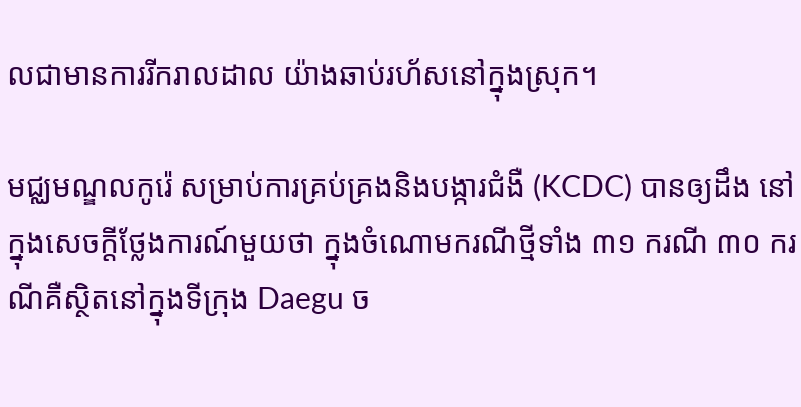លជាមានការរីករាលដាល យ៉ាងឆាប់រហ័សនៅក្នុងស្រុក។

មជ្ឈមណ្ឌលកូរ៉េ សម្រាប់ការគ្រប់គ្រងនិងបង្ការជំងឺ (KCDC) បានឲ្យដឹង នៅក្នុងសេចក្តីថ្លែងការណ៍មួយថា ក្នុងចំណោមករណីថ្មីទាំង ៣១ ករណី ៣០ ករណីគឺស្ថិតនៅក្នុងទីក្រុង Daegu ច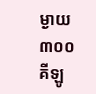ម្ងាយ ៣០០ គីឡូ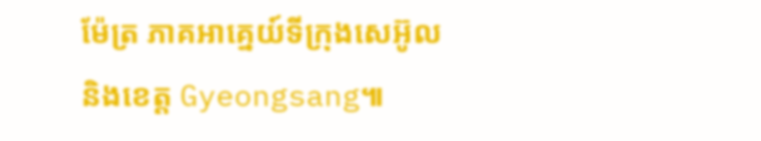ម៉ែត្រ ភាគអាគ្នេយ៍ទីក្រុងសេអ៊ូល និងខេត្ត Gyeongsang៕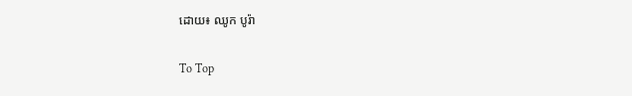ដោយ៖ ឈូក បូរ៉ា

To Top